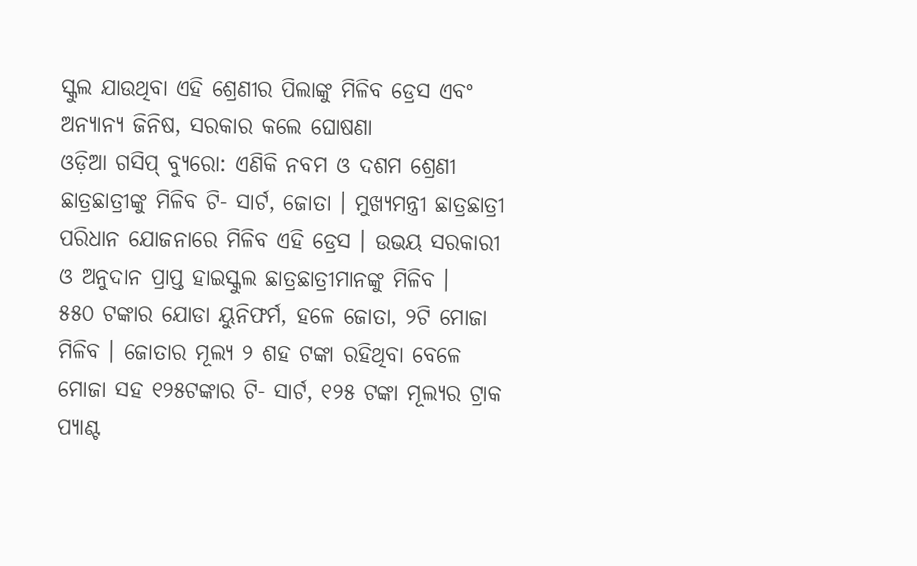ସ୍କୁଲ ଯାଉଥିବା ଏହି ଶ୍ରେଣୀର ପିଲାଙ୍କୁ ମିଳିବ ଡ୍ରେସ ଏବଂ ଅନ୍ୟାନ୍ୟ ଜିନିଷ, ସରକାର କଲେ ଘୋଷଣା
ଓଡ଼ିଆ ଗସିପ୍ ବ୍ୟୁରୋ: ଏଣିକି ନବମ ଓ ଦଶମ ଶ୍ରେଣୀ ଛାତ୍ରଛାତ୍ରୀଙ୍କୁ ମିଳିବ ଟି- ସାର୍ଟ, ଜୋତା । ମୁଖ୍ୟମନ୍ତ୍ରୀ ଛାତ୍ରଛାତ୍ରୀ ପରିଧାନ ଯୋଜନାରେ ମିଳିବ ଏହି ଡ୍ରେସ । ଉଭୟ ସରକାରୀ ଓ ଅନୁଦାନ ପ୍ରାପ୍ତ ହାଇସ୍କୁଲ ଛାତ୍ରଛାତ୍ରୀମାନଙ୍କୁ ମିଳିବ ।
୫୫୦ ଟଙ୍କାର ଯୋଡା ୟୁନିଫର୍ମ, ହଳେ ଜୋତା, ୨ଟି ମୋଜା ମିଳିବ । ଜୋତାର ମୂଲ୍ୟ ୨ ଶହ ଟଙ୍କା ରହିଥିବା ବେଳେ ମୋଜା ସହ ୧୨୫ଟଙ୍କାର ଟି- ସାର୍ଟ, ୧୨୫ ଟଙ୍କା ମୂଲ୍ୟର ଟ୍ରାକ ପ୍ୟାଣ୍ଟ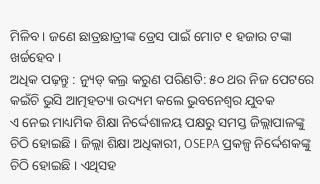ମିଳିବ । ଜଣେ ଛାତ୍ରଛାତ୍ରୀଙ୍କ ଡ୍ରେସ ପାଇଁ ମୋଟ ୧ ହଜାର ଟଙ୍କା ଖର୍ଚ୍ଚହେବ ।
ଅଧିକ ପଢ଼ନ୍ତୁ : ନ୍ୟୁଡ୍ କଲ୍ର କରୁଣ ପରିଣତି: ୫୦ ଥର ନିଜ ପେଟରେ କଇଁଚି ଭୁସି ଆତ୍ମହତ୍ୟା ଉଦ୍ୟମ କଲେ ଭୁବନେଶ୍ୱର ଯୁବକ
ଏ ନେଇ ମାଧ୍ୟମିକ ଶିକ୍ଷା ନିର୍ଦ୍ଦେଶାଳୟ ପକ୍ଷରୁ ସମସ୍ତ ଜିଲ୍ଲାପାଳଙ୍କୁ ଚିଠି ହୋଇଛି । ଜିଲ୍ଲା ଶିକ୍ଷା ଅଧିକାରୀ, OSEPA ପ୍ରକଳ୍ପ ନିର୍ଦ୍ଦେଶକଙ୍କୁ ଚିଠି ହୋଇଛି । ଏଥିସହ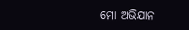ମୋ ଅଭିଯାନ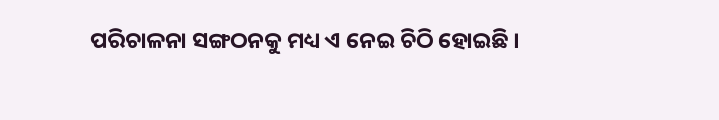ପରିଚାଳନା ସଙ୍ଗଠନକୁ ମଧ୍ୟ ଏ ନେଇ ଚିଠି ହୋଇଛି ।